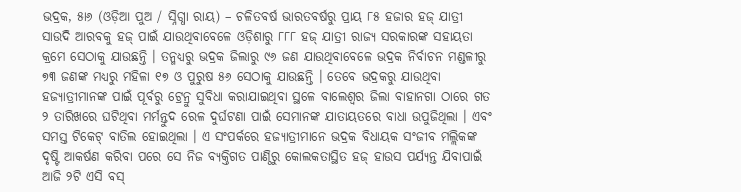ଭଦ୍ରକ, ୫ା୬ (ଓଡ଼ିଆ ପୁଅ / ସ୍ନିଗ୍ଧା ରାୟ) – ଚଳିତବର୍ଷ ଭାରତବର୍ଷରୁ ପ୍ରାୟ ୮୫ ହଜାର ହଜ୍ ଯାତ୍ରୀ ସାଉଦି ଆରବକୁ ହଜ୍ ପାଇଁ ଯାଉଥିବାବେଳେ ଓଡ଼ିଶାରୁ ୮୮୮ ହଜ୍ ଯାତ୍ରୀ ରାଜ୍ୟ ସରକାରଙ୍କ ସହାୟତା କ୍ରମେ ସେଠାକୁ ଯାଉଛନ୍ତି । ତନ୍ମଧ୍ୟରୁ ଭଦ୍ରକ ଜିଲାରୁ ୯୬ ଜଣ ଯାଉଥିବାବେଳେ ଭଦ୍ରକ ନିର୍ବାଚନ ମଣ୍ଡଳୀରୁ ୭୩ ଜଣଙ୍କ ମଧ୍ୟରୁ ମହିଳା ୧୭ ଓ ପୁରୁଷ ୫୬ ସେଠାକୁ ଯାଉଛନ୍ତି । ତେବେ ଭଦ୍ରକରୁ ଯାଉଥିବା ହଜ୍ଯାତ୍ରୀମାନଙ୍କ ପାଇଁ ପୂର୍ବରୁ ଟ୍ରେନ୍ରୁ ସୁବିଧା କରାଯାଇଥିବା ସ୍ଥଳେ ବାଲେଶ୍ୱର ଜିଲା ବାହାନଗା ଠାରେ ଗତ ୨ ତାରିଖରେ ଘଟିଥିବା ମର୍ମନ୍ତୁଦ ରେଳ ଦୁର୍ଘଟଣା ପାଇଁ ସେମାନଙ୍କ ଯାତାୟତରେ ବାଧା ଉପୁଜିଥିଲା । ଏବଂ ସମସ୍ତ ଟିକେଟ୍ ବାତିଲ ହୋଇଥିଲା । ଏ ସଂପର୍କରେ ହଜ୍ଯାତ୍ରୀମାନେ ଭଦ୍ରକ ବିଧାୟକ ସଂଜୀବ ମଲ୍ଲିକଙ୍କ ଦୃଷ୍ଟି ଆକର୍ଷଣ କରିବା ପରେ ସେ ନିଜ ବ୍ୟକ୍ତିଗତ ପାଣ୍ଠିରୁ କୋଲକତାସ୍ଥିତ ହଜ୍ ହାଉସ ପର୍ଯ୍ୟନ୍ତ ଯିବାପାଇଁ ଆଜି ୨ଟି ଏସି ବସ୍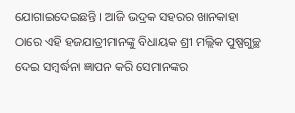ଯୋଗାଇଦେଇଛନ୍ତି । ଆଜି ଭଦ୍ରକ ସହରର ଖାନକାହା ଠାରେ ଏହି ହଜଯାତ୍ରୀମାନଙ୍କୁ ବିଧାୟକ ଶ୍ରୀ ମଲ୍ଲିକ ପୁଷ୍ପଗୁଚ୍ଛ ଦେଇ ସମ୍ବର୍ଦ୍ଧନା ଜ୍ଞାପନ କରି ସେମାନଙ୍କର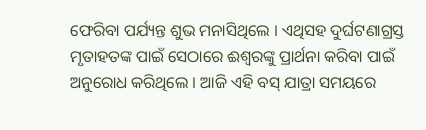ଫେରିବା ପର୍ଯ୍ୟନ୍ତ ଶୁଭ ମନାସିଥିଲେ । ଏଥିସହ ଦୁର୍ଘଟଣାଗ୍ରସ୍ତ ମୃତାହତଙ୍କ ପାଇଁ ସେଠାରେ ଈଶ୍ୱରଙ୍କୁ ପ୍ରାର୍ଥନା କରିବା ପାଇଁ ଅନୁରୋଧ କରିଥିଲେ । ଆଜି ଏହି ବସ୍ ଯାତ୍ରା ସମୟରେ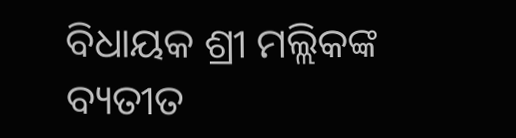ବିଧାୟକ ଶ୍ରୀ ମଲ୍ଲିକଙ୍କ ବ୍ୟତୀତ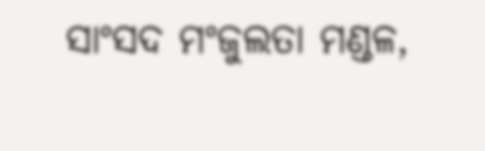ସାଂସଦ ମଂଜୁଲତା ମଣ୍ଡଳ,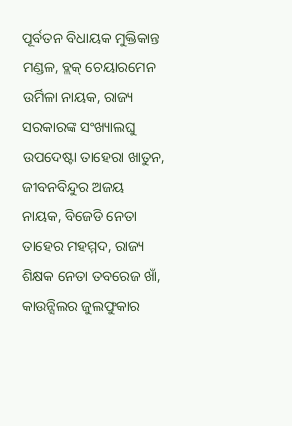ପୂର୍ବତନ ବିଧାୟକ ମୁକ୍ତିକାନ୍ତ ମଣ୍ଡଳ, ବ୍ଲକ୍ ଚେୟାରମେନ ଉର୍ମିଳା ନାୟକ, ରାଜ୍ୟ ସରକାରଙ୍କ ସଂଖ୍ୟାଲଘୁ ଉପଦେଷ୍ଟା ତାହେରା ଖାତୁନ, ଜୀବନବିନ୍ଦୁର ଅଜୟ ନାୟକ, ବିଜେଡି ନେତା ତାହେର ମହମ୍ମଦ, ରାଜ୍ୟ ଶିକ୍ଷକ ନେତା ତବରେଜ ଖାଁ, କାଉନ୍ସିଲର ଜୁଲଫୁକାର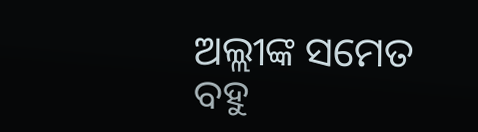ଅଲ୍ଲୀଙ୍କ ସମେତ ବହୁ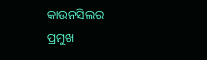କାଉନସିଲର ପ୍ରମୁଖ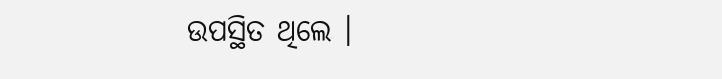ଉପସ୍ଥିତ ଥିଲେ ।